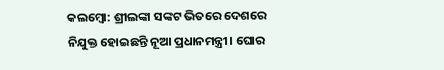କଲମ୍ବୋ: ଶ୍ରୀଲଙ୍କା ସଙ୍କଟ ଭିତରେ ଦେଶରେ ନିଯୁକ୍ତ ହୋଇଛନ୍ତି ନୂଆ ପ୍ରଧାନମନ୍ତ୍ରୀ। ଘୋର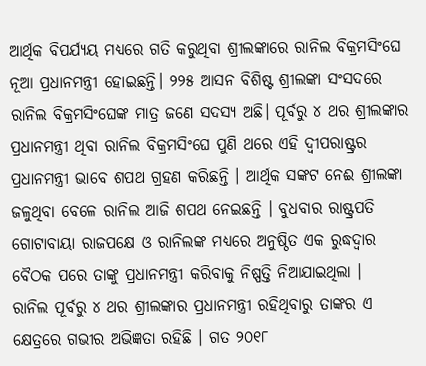ଆର୍ଥିକ ବିପର୍ଯ୍ୟୟ ମଧ୍ୟରେ ଗତି କରୁଥିବା ଶ୍ରୀଲଙ୍କାରେ ରାନିଲ ବିକ୍ରମସିଂଘେ ନୂଆ ପ୍ରଧାନମନ୍ତ୍ରୀ ହୋଇଛନ୍ତି। ୨୨୫ ଆସନ ବିଶିଷ୍ଟ ଶ୍ରୀଲଙ୍କା ସଂସଦରେ ରାନିଲ ବିକ୍ରମସିଂଘେଙ୍କ ମାତ୍ର ଜଣେ ସଦସ୍ୟ ଅଛି। ପୂର୍ବରୁ ୪ ଥର ଶ୍ରୀଲଙ୍କାର ପ୍ରଧାନମନ୍ତ୍ରୀ ଥିବା ରାନିଲ ବିକ୍ରମସିଂଘେ ପୁଣି ଥରେ ଏହି ଦ୍ୱୀପରାଷ୍ଟ୍ରର ପ୍ରଧାନମନ୍ତ୍ରୀ ଭାବେ ଶପଥ ଗ୍ରହଣ କରିଛନ୍ତି । ଆର୍ଥିକ ସଙ୍କଟ ନେଈ ଶ୍ରୀଲଙ୍କା ଜଳୁଥିବା ବେଳେ ରାନିଲ ଆଜି ଶପଥ ନେଇଛନ୍ତି । ବୁଧବାର ରାଷ୍ଟ୍ରପତି ଗୋଟାବାୟା ରାଜପକ୍ଷେ ଓ ରାନିଲଙ୍କ ମଧ୍ୟରେ ଅନୁଷ୍ଠିତ ଏକ ରୁଦ୍ଧଦ୍ୱାର ବୈଠକ ପରେ ତାଙ୍କୁ ପ୍ରଧାନମନ୍ତ୍ରୀ କରିବାକୁ ନିଷ୍ପତ୍ତି ନିଆଯାଇଥିଲା ।
ରାନିଲ ପୂର୍ବରୁ ୪ ଥର ଶ୍ରୀଲଙ୍କାର ପ୍ରଧାନମନ୍ତ୍ରୀ ରହିଥିବାରୁ ତାଙ୍କର ଏ କ୍ଷେତ୍ରରେ ଗଭୀର ଅଭିଜ୍ଞତା ରହିଛି । ଗତ ୨୦୧୮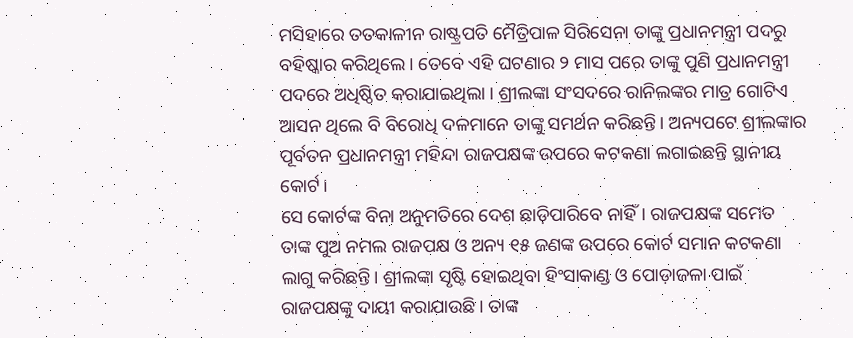ମସିହାରେ ତତକାଳୀନ ରାଷ୍ଟ୍ରପତି ମୈତ୍ରିପାଳ ସିରିସେନା ତାଙ୍କୁ ପ୍ରଧାନମନ୍ତ୍ରୀ ପଦରୁ ବହିଷ୍କାର କରିଥିଲେ । ତେବେ ଏହି ଘଟଣାର ୨ ମାସ ପରେ ତାଙ୍କୁ ପୁଣି ପ୍ରଧାନମନ୍ତ୍ରୀ ପଦରେ ଅଧିଷ୍ଠିତ କରାଯାଇଥିଲା । ଶ୍ରୀଲଙ୍କା ସଂସଦରେ ରାନିଲଙ୍କର ମାତ୍ର ଗୋଟିଏ ଆସନ ଥିଲେ ବି ବିରୋଧି ଦଳମାନେ ତାଙ୍କୁ ସମର୍ଥନ କରିଛନ୍ତି। ଅନ୍ୟପଟେ ଶ୍ରୀଲଙ୍କାର ପୂର୍ବତନ ପ୍ରଧାନମନ୍ତ୍ରୀ ମହିନ୍ଦା ରାଜପକ୍ଷଙ୍କ ଉପରେ କଟକଣା ଲଗାଇଛନ୍ତି ସ୍ଥାନୀୟ କୋର୍ଟ।
ସେ କୋର୍ଟଙ୍କ ବିନା ଅନୁମତିରେ ଦେଶ ଛାଡ଼ିପାରିବେ ନାହିଁ। ରାଜପକ୍ଷଙ୍କ ସମେତ ତାଙ୍କ ପୁଅ ନମଲ ରାଜପକ୍ଷ ଓ ଅନ୍ୟ ୧୫ ଜଣଙ୍କ ଉପରେ କୋର୍ଟ ସମାନ କଟକଣା ଲାଗୁ କରିଛନ୍ତି। ଶ୍ରୀଲଙ୍କା ସୃଷ୍ଟି ହୋଇଥିବା ହିଂସାକାଣ୍ଡ ଓ ପୋଡ଼ାଜଳା ପାଇଁ ରାଜପକ୍ଷଙ୍କୁ ଦାୟୀ କରାଯାଉଛି। ତାଙ୍କ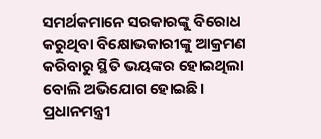ସମର୍ଥକମାନେ ସରକାରଙ୍କୁ ବିରୋଧ କରୁଥିବା ବିକ୍ଷୋଭକାରୀଙ୍କୁ ଆକ୍ରମଣ କରିବାରୁ ସ୍ଥିତି ଭୟଙ୍କର ହୋଇଥିଲା ବୋଲି ଅଭିଯୋଗ ହୋଇଛି। ପ୍ରଧାନମନ୍ତ୍ରୀ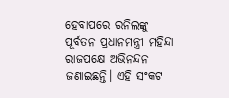ହେବାପରେ ରନିଲଙ୍କୁ ପୂର୍ବତନ ପ୍ରଧାନମନ୍ତ୍ରୀ ମହିନ୍ଦା ରାଜପକ୍ଷେ ଅଭିନନ୍ଦନ ଜଣାଇଛନ୍ତି। ଏହି ସଂକଟ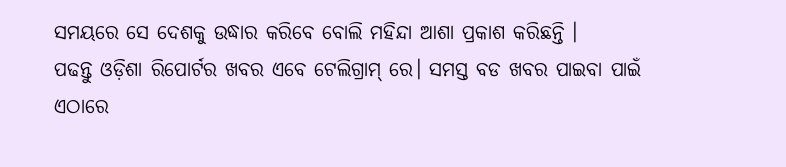ସମୟରେ ସେ ଦେଶକୁ ଉଦ୍ଧାର କରିବେ ବୋଲି ମହିନ୍ଦା ଆଶା ପ୍ରକାଶ କରିଛନ୍ତି ।
ପଢନ୍ତୁ ଓଡ଼ିଶା ରିପୋର୍ଟର ଖବର ଏବେ ଟେଲିଗ୍ରାମ୍ ରେ। ସମସ୍ତ ବଡ ଖବର ପାଇବା ପାଇଁ ଏଠାରେ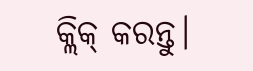କ୍ଲିକ୍ କରନ୍ତୁ।